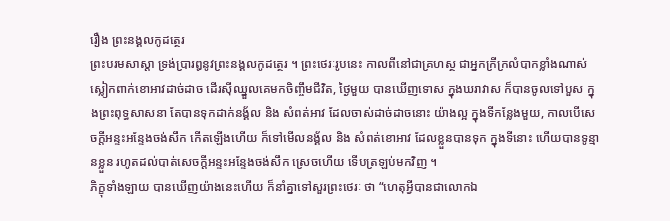រឿង ព្រះនង្គលកូដត្ថេរ
ព្រះបរមសាស្តា ទ្រង់ប្រារឰនូវព្រះនង្គលកូដត្ថេរ ។ ព្រះថេរៈរូបនេះ កាលពីនៅជាគ្រហស្ថ ជាឣ្នកក្រីក្រលំបាកខ្លាំងណាស់ ស្លៀកពាក់ខោឣាវដាច់ដាច ដើរស៊ីឈ្នួលគេមកចិញ្ចឹមជីវិត, ថ្ងៃមួយ បានឃើញទោស ក្នុងឃរាវាស ក៏បានចូលទៅបួស ក្នុងព្រះពុទ្ធសាសនា តែបានទុកដាក់នង្គ័ល និង សំពត់ឣាវ ដែលចាស់ដាច់ដាចនោះ យ៉ាងល្អ ក្នុងទីកន្លែងមួយ, កាលបើសេចក្តីឣន្ទះឣន្ទែងចង់សឹក កើតឡើងហើយ ក៏ទៅមើលនង្គ័ល និង សំពត់ខោឣាវ ដែលខ្លួនបានទុក ក្នុងទីនោះ ហើយបានទូន្មានខ្លួន រហូតដល់បាត់សេចក្តីឣន្ទះឣន្ទែងចង់សឹក ស្រេចហើយ ទើបត្រឡប់មកវិញ ។
ភិក្ខុទាំងឡាយ បានឃើញយ៉ាងនេះហើយ ក៏នាំគ្នាទៅសួរព្រះថេរៈ ថា “ហេតុអ្វីបានជាលោកឯ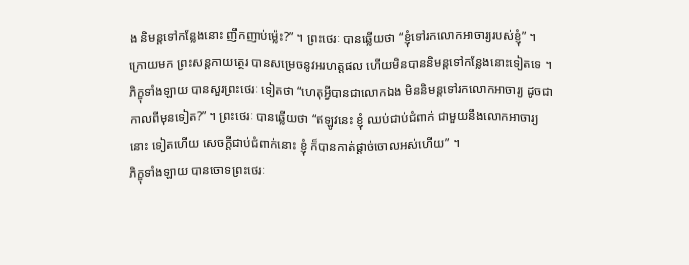ង និមន្តទៅកន្លែងនោះ ញឹកញាប់ម៉្លេះ?” ។ ព្រះថេរៈ បានឆ្លើយថា “ខ្ញុំទៅរកលោកឣាចារ្យរបស់ខ្ញុំ” ។
ក្រោយមក ព្រះសន្តកាយត្ថេរ បានសម្រេចនូវឣរហត្តផល ហើយមិនបាននិមន្តទៅកន្លែងនោះទៀតទេ ។ ភិក្ខុទាំងឡាយ បានសួរព្រះថេរៈ ទៀតថា “ហេតុអ្វីបានជាលោកឯង មិននិមន្តទៅរកលោកឣាចារ្យ ដូចជាកាលពីមុនទៀត?” ។ ព្រះថេរៈ បានឆ្លើយថា “ឥឡូវនេះ ខ្ញុំ ឈប់ជាប់ជំពាក់ ជាមួយនឹងលោកឣាចារ្យនោះ ទៀតហើយ សេចក្តីជាប់ជំពាក់នោះ ខ្ញុំ ក៏បានកាត់ផ្តាច់ចោលឣស់ហើយ” ។
ភិក្ខុទាំងឡាយ បានចោទព្រះថេរៈ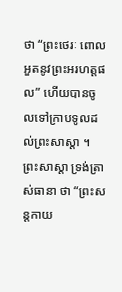ថា “ព្រះថេរៈ ពោលឣួតនូវព្រះឣរហត្តផល” ហើយបានចូលទៅក្រាបទូលដល់ព្រះសាស្តា ។
ព្រះសាស្តា ទ្រង់ត្រាស់ធានា ថា “ព្រះសន្តកាយ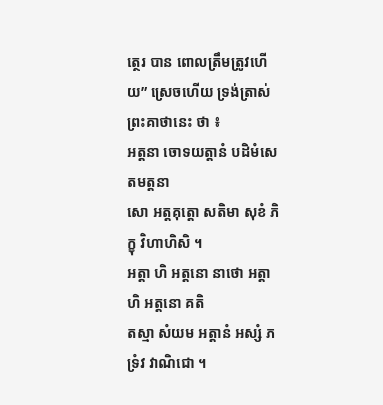ត្ថេរ បាន ពោលត្រឹមត្រូវហើយ” ស្រេចហើយ ទ្រង់ត្រាស់ព្រះគាថានេះ ថា ៖
ឣត្តនា ចោទយត្តានំ បដិមំសេតមត្តនា
សោ ឣត្តគុត្តោ សតិមា សុខំ ភិក្ខុ វិហាហិសិ ។
ឣត្តា ហិ ឣត្តនោ នាថោ ឣត្តា ហិ ឣត្តនោ គតិ
តស្មា សំយម ឣត្តានំ ឣស្សំ ភទ្រំវ វាណិជោ ។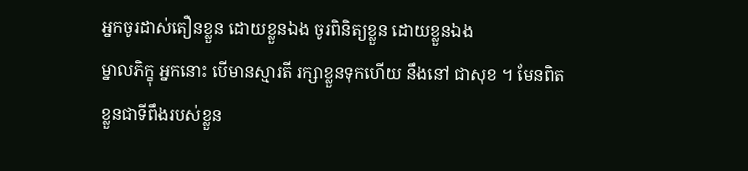ឣ្នកចូរដាស់តឿនខ្លួន ដោយខ្លួនឯង ចូរពិនិត្យខ្លួន ដោយខ្លួនឯង
ម្នាលភិក្ខុ ឣ្នកនោះ បើមានស្មារតី រក្សាខ្លួនទុកហើយ នឹងនៅ ជាសុខ ។ មែនពិត
ខ្លួនជាទីពឹងរបស់ខ្លួន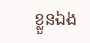ខ្លួនឯង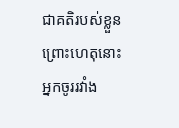ជាគតិរបស់ខ្លួន ព្រោះហេតុនោះ
ឣ្នកចូររវាំង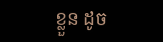ខ្លួន ដូច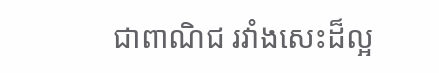ជាពាណិជ រវាំងសេះដ៏ល្អ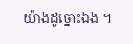យ៉ាងដូច្នោះឯង ។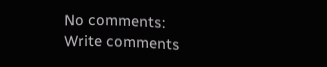No comments:
Write comments